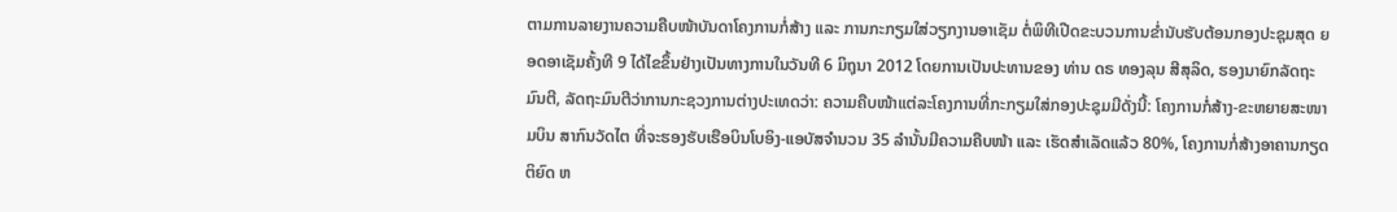ຕາມການລາຍງານຄວາມຄືບໜ້າບັນດາໂຄງການກໍ່ສ້າງ ແລະ ການກະກຽມໃສ່ວຽກງານອາເຊັມ ຕໍ່ພິທີເປີດຂະບວນການຂ່ຳນັບຮັບຕ້ອນກອງປະຊຸມສຸດ ຍອດອາເຊັມຄັ້ງທີ 9 ໄດ້ໄຂຂຶ້ນຢ່າງເປັນທາງການໃນວັນທີ 6 ມິຖຸນາ 2012 ໂດຍການເປັນປະທານຂອງ ທ່ານ ດຣ ທອງລຸນ ສີສຸລິດ, ຮອງນາຍົກລັດຖະມົນຕີ, ລັດຖະມົນຕີວ່າການກະຊວງການຕ່າງປະເທດວ່າ: ຄວາມຄືບໜ້າແຕ່ລະໂຄງການທີ່ກະກຽມໃສ່ກອງປະຊຸມມີດັ່ງນີ້: ໂຄງການກໍ່ສ້າງ-ຂະຫຍາຍສະໜາມບິນ ສາກົນວັດໄຕ ທີ່ຈະຮອງຮັບເຮືອບິນໂບອິງ-ແອບັສຈຳນວນ 35 ລຳນັ້ນມີຄວາມຄືບໜ້າ ແລະ ເຮັດສຳເລັດແລ້ວ 80%, ໂຄງການກໍ່ສ້າງອາຄານກຽດຕິຍົດ ຫ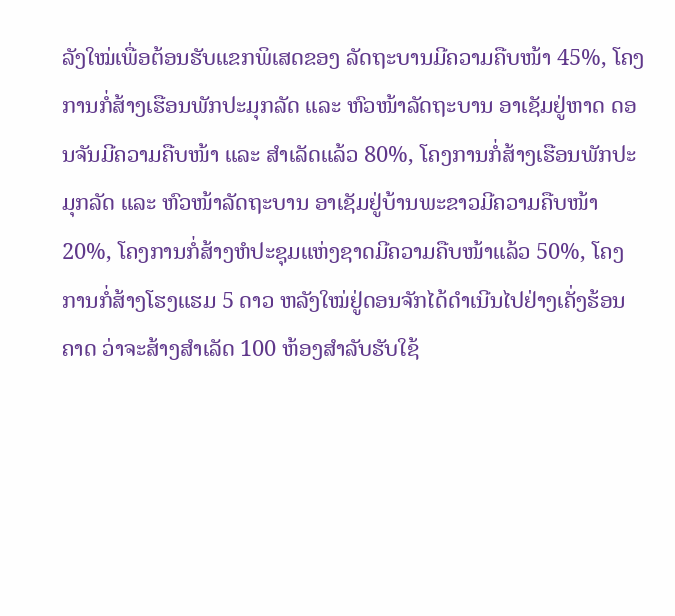ລັງໃໝ່ເພື່ອຕ້ອນຮັບແຂກພິເສດຂອງ ລັດຖະບານມີຄວາມຄືບໜ້າ 45%, ໂຄງການກໍ່ສ້າງເຮືອນພັກປະມຸກລັດ ແລະ ຫົວໜ້າລັດຖະບານ ອາເຊັມຢູ່ຫາດ ດອນຈັນມີຄວາມຄືບໜ້າ ແລະ ສຳເລັດແລ້ວ 80%, ໂຄງການກໍ່ສ້າງເຮືອນພັກປະມຸກລັດ ແລະ ຫົວໜ້າລັດຖະບານ ອາເຊັມຢູ່ບ້ານພະຂາວມີຄວາມຄືບໜ້າ 20%, ໂຄງການກໍ່ສ້າງຫໍປະຊຸມແຫ່ງຊາດມີຄວາມຄືບໜ້າແລ້ວ 50%, ໂຄງການກໍ່ສ້າງໂຮງແຮມ 5 ດາວ ຫລັງໃໝ່ຢູ່ດອນຈັກໄດ້ດຳເນີນໄປຢ່າງເຄັ່ງຮ້ອນ ຄາດ ວ່າຈະສ້າງສຳເລັດ 100 ຫ້ອງສຳລັບຮັບໃຊ້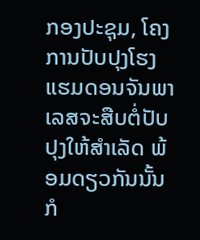ກອງປະຊຸມ, ໂຄງການປັບປຸງໂຮງແຮມດອນຈັນພາເລສຈະສືບຕໍ່ປັບປຸງໃຫ້ສຳເລັດ ພ້ອມດຽວກັນນັ້ນ ກໍ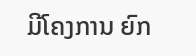ມີໂຄງການ ຍົກ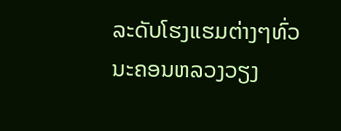ລະດັບໂຮງແຮມຕ່າງໆທົ່ວນະຄອນຫລວງວຽງ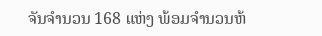ຈັນຈຳນວນ 168 ແຫ່ງ ພ້ອມຈຳນວນຫ້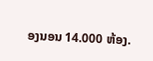ອງນອນ 14.000 ຫ້ອງ.